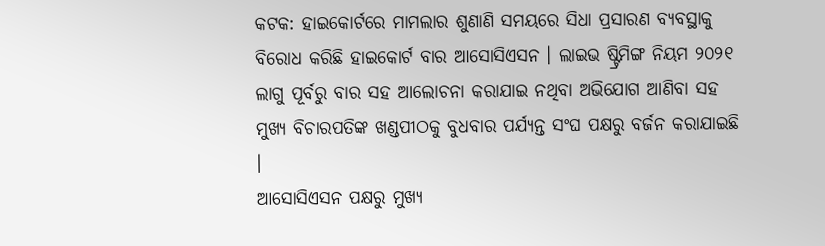କଟକ: ହାଇକୋର୍ଟରେ ମାମଲାର ଶୁଣାଣି ସମୟରେ ସିଧା ପ୍ରସାରଣ ବ୍ୟବସ୍ଥାକୁ ବିରୋଧ କରିଛି ହାଇକୋର୍ଟ ବାର ଆସୋସିଏସନ । ଲାଇଭ ଷ୍ଟ୍ରିମିଙ୍ଗ ନିୟମ ୨୦୨୧ ଲାଗୁ ପୂର୍ବରୁ ବାର ସହ ଆଲୋଚନା କରାଯାଇ ନଥିବା ଅଭିଯୋଗ ଆଣିବା ସହ ମୁଖ୍ୟ ବିଚାରପତିଙ୍କ ଖଣ୍ଡପୀଠକୁ ବୁଧବାର ପର୍ଯ୍ୟନ୍ତ ସଂଘ ପକ୍ଷରୁ ବର୍ଜନ କରାଯାଇଛି ।
ଆସୋସିଏସନ ପକ୍ଷରୁ ମୁଖ୍ୟ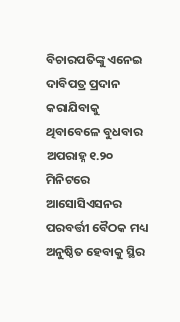ବିଚାରପତିଙ୍କୁ ଏନେଇ ଦାବିପତ୍ର ପ୍ରଦାନ କରାଯିବାକୁ ଥିବାବେଳେ ବୁଧବାର ଅପରାହ୍ନ ୧.୨୦ ମିନିଟରେ ଆସୋସିଏସନର ପରବର୍ତ୍ତୀ ବୈଠକ ମଧ୍ୟ ଅନୁଷ୍ଠିତ ହେବାକୁ ସ୍ଥିର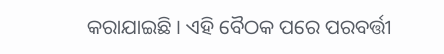କରାଯାଇଛି । ଏହି ବୈଠକ ପରେ ପରବର୍ତ୍ତୀ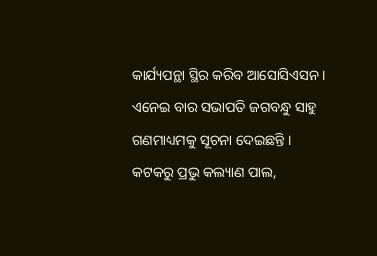କାର୍ଯ୍ୟପନ୍ଥା ସ୍ଥିର କରିବ ଆସୋସିଏସନ । ଏନେଇ ବାର ସଭାପତି ଜଗବନ୍ଧୁ ସାହୁ ଗଣମାଧ୍ୟମକୁ ସୂଚନା ଦେଇଛନ୍ତି ।
କଟକରୁ ପ୍ରଭୁ କଲ୍ୟାଣ ପାଲ,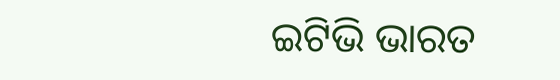ଇଟିଭି ଭାରତ